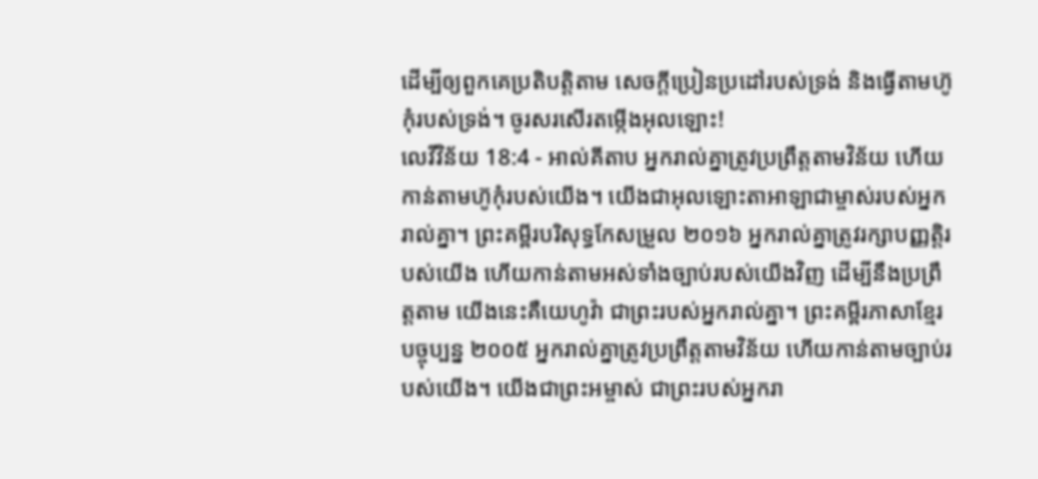ដើម្បីឲ្យពួកគេប្រតិបត្តិតាម សេចក្ដីប្រៀនប្រដៅរបស់ទ្រង់ និងធ្វើតាមហ៊ូកុំរបស់ទ្រង់។ ចូរសរសើរតម្កើងអុលឡោះ!
លេវីវិន័យ 18:4 - អាល់គីតាប អ្នករាល់គ្នាត្រូវប្រព្រឹត្តតាមវិន័យ ហើយកាន់តាមហ៊ូកុំរបស់យើង។ យើងជាអុលឡោះតាអាឡាជាម្ចាស់របស់អ្នករាល់គ្នា។ ព្រះគម្ពីរបរិសុទ្ធកែសម្រួល ២០១៦ អ្នករាល់គ្នាត្រូវរក្សាបញ្ញត្តិរបស់យើង ហើយកាន់តាមអស់ទាំងច្បាប់របស់យើងវិញ ដើម្បីនឹងប្រព្រឹត្តតាម យើងនេះគឺយេហូវ៉ា ជាព្រះរបស់អ្នករាល់គ្នា។ ព្រះគម្ពីរភាសាខ្មែរបច្ចុប្បន្ន ២០០៥ អ្នករាល់គ្នាត្រូវប្រព្រឹត្តតាមវិន័យ ហើយកាន់តាមច្បាប់របស់យើង។ យើងជាព្រះអម្ចាស់ ជាព្រះរបស់អ្នករា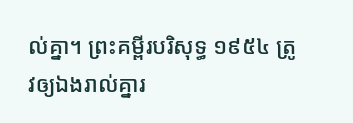ល់គ្នា។ ព្រះគម្ពីរបរិសុទ្ធ ១៩៥៤ ត្រូវឲ្យឯងរាល់គ្នារ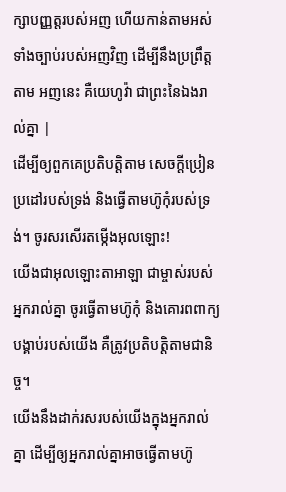ក្សាបញ្ញត្តរបស់អញ ហើយកាន់តាមអស់ទាំងច្បាប់របស់អញវិញ ដើម្បីនឹងប្រព្រឹត្តតាម អញនេះ គឺយេហូវ៉ា ជាព្រះនៃឯងរាល់គ្នា |
ដើម្បីឲ្យពួកគេប្រតិបត្តិតាម សេចក្ដីប្រៀនប្រដៅរបស់ទ្រង់ និងធ្វើតាមហ៊ូកុំរបស់ទ្រង់។ ចូរសរសើរតម្កើងអុលឡោះ!
យើងជាអុលឡោះតាអាឡា ជាម្ចាស់របស់អ្នករាល់គ្នា ចូរធ្វើតាមហ៊ូកុំ និងគោរពពាក្យបង្គាប់របស់យើង គឺត្រូវប្រតិបត្តិតាមជានិច្ច។
យើងនឹងដាក់រសរបស់យើងក្នុងអ្នករាល់គ្នា ដើម្បីឲ្យអ្នករាល់គ្នាអាចធ្វើតាមហ៊ូ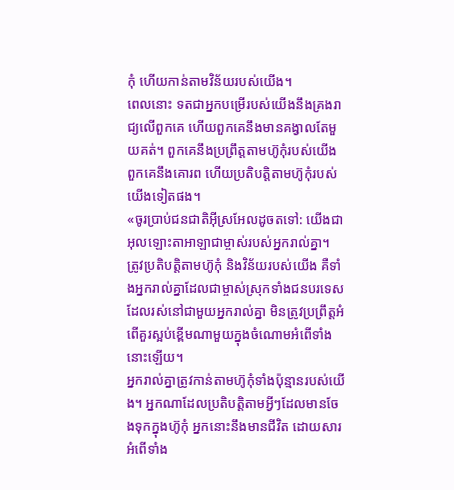កុំ ហើយកាន់តាមវិន័យរបស់យើង។
ពេលនោះ ទតជាអ្នកបម្រើរបស់យើងនឹងគ្រងរាជ្យលើពួកគេ ហើយពួកគេនឹងមានគង្វាលតែមួយគត់។ ពួកគេនឹងប្រព្រឹត្តតាមហ៊ូកុំរបស់យើង ពួកគេនឹងគោរព ហើយប្រតិបត្តិតាមហ៊ូកុំរបស់យើងទៀតផង។
«ចូរប្រាប់ជនជាតិអ៊ីស្រអែលដូចតទៅ: យើងជាអុលឡោះតាអាឡាជាម្ចាស់របស់អ្នករាល់គ្នា។
ត្រូវប្រតិបត្តិតាមហ៊ូកុំ និងវិន័យរបស់យើង គឺទាំងអ្នករាល់គ្នាដែលជាម្ចាស់ស្រុកទាំងជនបរទេសដែលរស់នៅជាមួយអ្នករាល់គ្នា មិនត្រូវប្រព្រឹត្តអំពើគួរស្អប់ខ្ពើមណាមួយក្នុងចំណោមអំពើទាំងនោះឡើយ។
អ្នករាល់គ្នាត្រូវកាន់តាមហ៊ូកុំទាំងប៉ុន្មានរបស់យើង។ អ្នកណាដែលប្រតិបត្តិតាមអ្វីៗដែលមានចែងទុកក្នុងហ៊ូកុំ អ្នកនោះនឹងមានជីវិត ដោយសារអំពើទាំង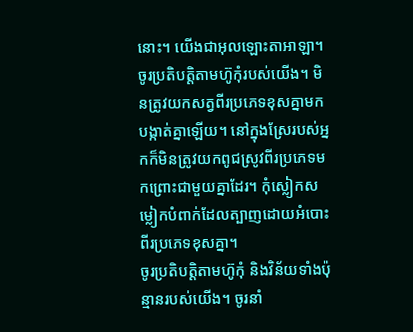នោះ។ យើងជាអុលឡោះតាអាឡា។
ចូរប្រតិបត្តិតាមហ៊ូកុំរបស់យើង។ មិនត្រូវយកសត្វពីរប្រភេទខុសគ្នាមកបង្កាត់គ្នាឡើយ។ នៅក្នុងស្រែរបស់អ្នកក៏មិនត្រូវយកពូជស្រូវពីរប្រភេទមកព្រោះជាមួយគ្នាដែរ។ កុំស្លៀកសម្លៀកបំពាក់ដែលត្បាញដោយអំបោះពីរប្រភេទខុសគ្នា។
ចូរប្រតិបត្តិតាមហ៊ូកុំ និងវិន័យទាំងប៉ុន្មានរបស់យើង។ ចូរនាំ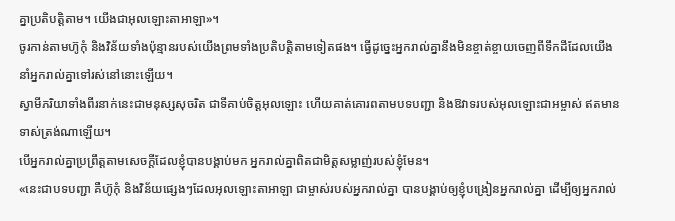គ្នាប្រតិបត្តិតាម។ យើងជាអុលឡោះតាអាឡា»។
ចូរកាន់តាមហ៊ូកុំ និងវិន័យទាំងប៉ុន្មានរបស់យើងព្រមទាំងប្រតិបត្តិតាមទៀតផង។ ធ្វើដូច្នេះអ្នករាល់គ្នានឹងមិនខ្ចាត់ខ្ចាយចេញពីទឹកដីដែលយើងនាំអ្នករាល់គ្នាទៅរស់នៅនោះឡើយ។
ស្វាមីភរិយាទាំងពីរនាក់នេះជាមនុស្សសុចរិត ជាទីគាប់ចិត្តអុលឡោះ ហើយគាត់គោរពតាមបទបញ្ជា និងឱវាទរបស់អុលឡោះជាអម្ចាស់ ឥតមានទាស់ត្រង់ណាឡើយ។
បើអ្នករាល់គ្នាប្រព្រឹត្ដតាមសេចក្ដីដែលខ្ញុំបានបង្គាប់មក អ្នករាល់គ្នាពិតជាមិត្ដសម្លាញ់របស់ខ្ញុំមែន។
«នេះជាបទបញ្ជា គឺហ៊ូកុំ និងវិន័យផ្សេងៗដែលអុលឡោះតាអាឡា ជាម្ចាស់របស់អ្នករាល់គ្នា បានបង្គាប់ឲ្យខ្ញុំបង្រៀនអ្នករាល់គ្នា ដើម្បីឲ្យអ្នករាល់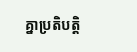គ្នាប្រតិបត្តិ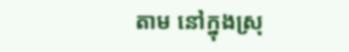តាម នៅក្នុងស្រុ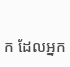ក ដែលអ្នក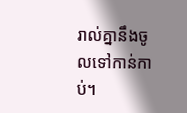រាល់គ្នានឹងចូលទៅកាន់កាប់។